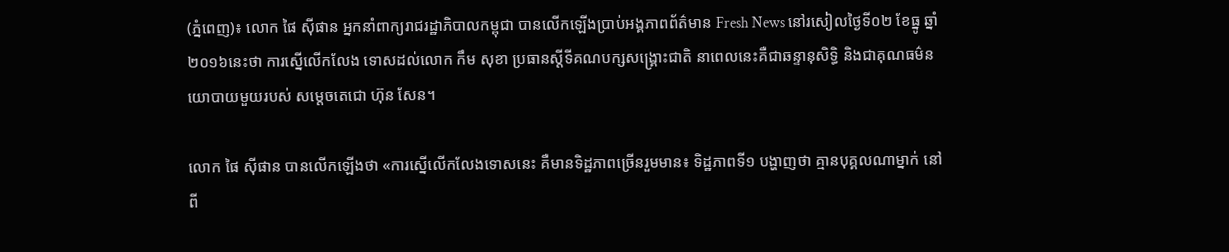(ភ្នំពេញ)៖ លោក ផៃ ស៊ីផាន អ្នកនាំពាក្យរាជរដ្ឋាភិបាលកម្ពុជា បានលើកឡើងប្រាប់អង្គភាពព័ត៌មាន Fresh News នៅរសៀលថ្ងៃទី០២ ខែធ្នូ ឆ្នាំ២០១៦នេះថា ការស្នើលើកលែង ទោសដល់លោក កឹម សុខា ប្រធានស្តីទីគណបក្សសង្រ្គោះជាតិ នាពេលនេះគឺជាឆន្ទានុសិទ្ធិ និងជាគុណធម៌នយោបាយមួយរបស់ សម្ដេចតេជោ ហ៊ុន សែន។

លោក ផៃ ស៊ីផាន បានលើកឡើងថា «ការស្នើលើកលែងទោសនេះ គឺមានទិដ្ឋភាពច្រើនរួមមាន៖ ទិដ្ឋភាពទី១ បង្ហាញថា គ្មានបុគ្គលណាម្នាក់ នៅពី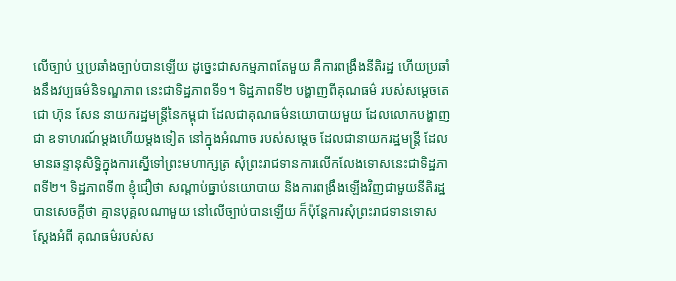លើច្បាប់ ឬប្រឆាំងច្បាប់បានឡើយ ដូច្នេះជាសកម្មភាពតែមួយ គឺការពង្រឹងនីតិរដ្ឋ ហើយប្រឆាំងនឹងវប្បធម៌និទណ្ឌភាព នេះជាទិដ្ឋភាពទី១។ ទិដ្ឋភាពទី២ បង្ហាញពីគុណធម៌ របស់សម្ដេចតេជោ ហ៊ុន សែន នាយករដ្ឋមន្រ្តីនៃកម្ពុជា ដែលជាគុណធម៌នយោបាយមួយ ដែលលោកបង្ហាញជា ឧទាហរណ៍ម្ដងហើយម្ដងទៀត នៅក្នុងអំណាច របស់សម្ដេច ដែលជានាយករដ្ឋមន្រ្តី ដែលមានឆន្ទានុសិទ្ធិក្នុងការស្នើទៅព្រះមហាក្សត្រ សុំព្រះរាជទានការលើកលែងទោសនេះជាទិដ្ឋភាពទី២។ ទិដ្ឋភាពទី៣ ខ្ញុំជឿថា សណ្ដាប់ធ្នាប់នយោបាយ និងការពង្រឹងឡើងវិញជាមួយនីតិរដ្ឋ បានសេចក្ដីថា គ្មានបុគ្គលណាមួយ នៅលើច្បាប់បានឡើយ ក៏ប៉ុន្តែការសុំព្រះរាជទានទោស ស្ដែងអំពី គុណធម៌របស់ស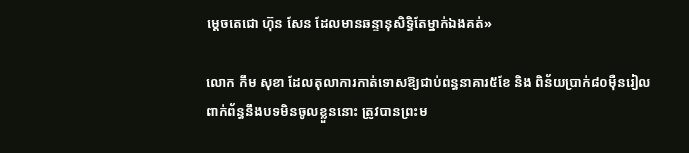ម្ដេចតេជោ ហ៊ុន សែន ដែលមានឆន្ទានុសិទ្ធិតែម្នាក់ឯងគត់»

លោក កឹម សុខា ដែលតុលាការកាត់ទោសឱ្យជាប់ពន្ធនាគារ៥ខែ និង ពិន័យប្រាក់៨០ម៉ឺនរៀល ពាក់ព័ន្ធនឹងបទមិនចូលខ្លួននោះ ត្រូវបានព្រះម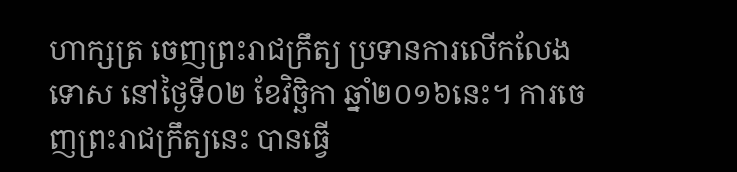ហាក្សត្រ ចេញព្រះរាជក្រឹត្យ ប្រទានការលើកលែងទោស នៅថ្ងៃទី០២ ខែវិច្ឆិកា ឆ្នាំ២០១៦នេះ។ ការចេញព្រះរាជក្រឹត្យនេះ បានធ្វើ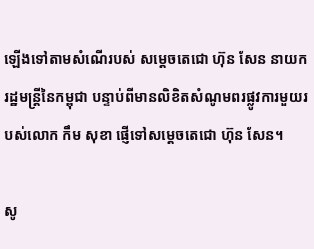ឡើងទៅតាមសំណើរបស់ សម្តេចតេជោ ហ៊ុន សែន នាយករដ្ឋមន្រ្តីនៃកម្ពុជា បន្ទាប់ពីមានលិខិតសំណូមពរផ្លូវការមួយរបស់លោក កឹម សុខា ផ្ញើទៅសម្តេចតេជោ ហ៊ុន សែន។

សូ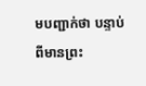មបញ្ជាក់ថា បន្ទាប់ពីមានព្រះ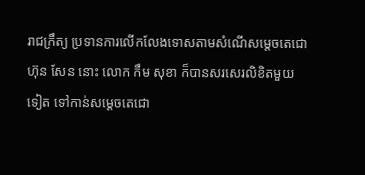រាជក្រឹត្យ ប្រទានការលើកលែងទោសតាមសំណើសម្តេចតេជោ ហ៊ុន សែន នោះ លោក កឹម សុខា ក៏បានសរសេរលិខិតមួយទៀត ទៅកាន់សម្តេចតេជោ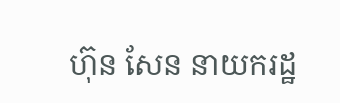ហ៊ុន សែន នាយករដ្ឋ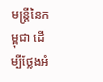មន្រ្តីនៃកម្ពុជា ដើម្បីថ្លែងអំ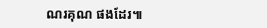ណរគុណ ផងដែរ៕